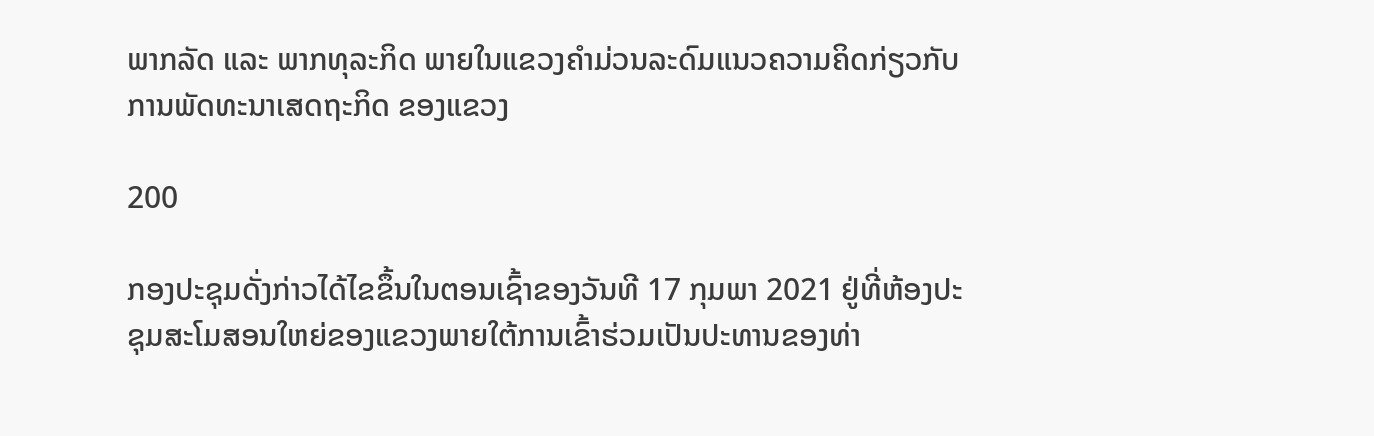ພາກລັດ ແລະ ພາກທຸລະກິດ ພາຍໃນແຂວງຄໍາມ່ວນລະດົມແນວຄວາມຄິດກ່ຽວກັບການພັດທະນາເສດຖະກິດ ຂອງແຂວງ

200

ກອງປະຊຸມດັ່ງກ່າວໄດ້ໄຂຂຶ້ນໃນຕອນເຊົ້າຂອງວັນທີ 17 ກຸມພາ 2021 ຢູ່ທີ່ຫ້ອງປະຊຸມສະໂມສອນໃຫຍ່ຂອງແຂວງພາຍໃຕ້ການເຂົ້າຮ່ວມເປັນປະທານຂອງທ່າ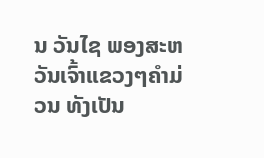ນ ວັນໄຊ ພອງສະຫວັນເຈົ້າແຂວງໆຄໍາມ່ວນ ທັງເປັນ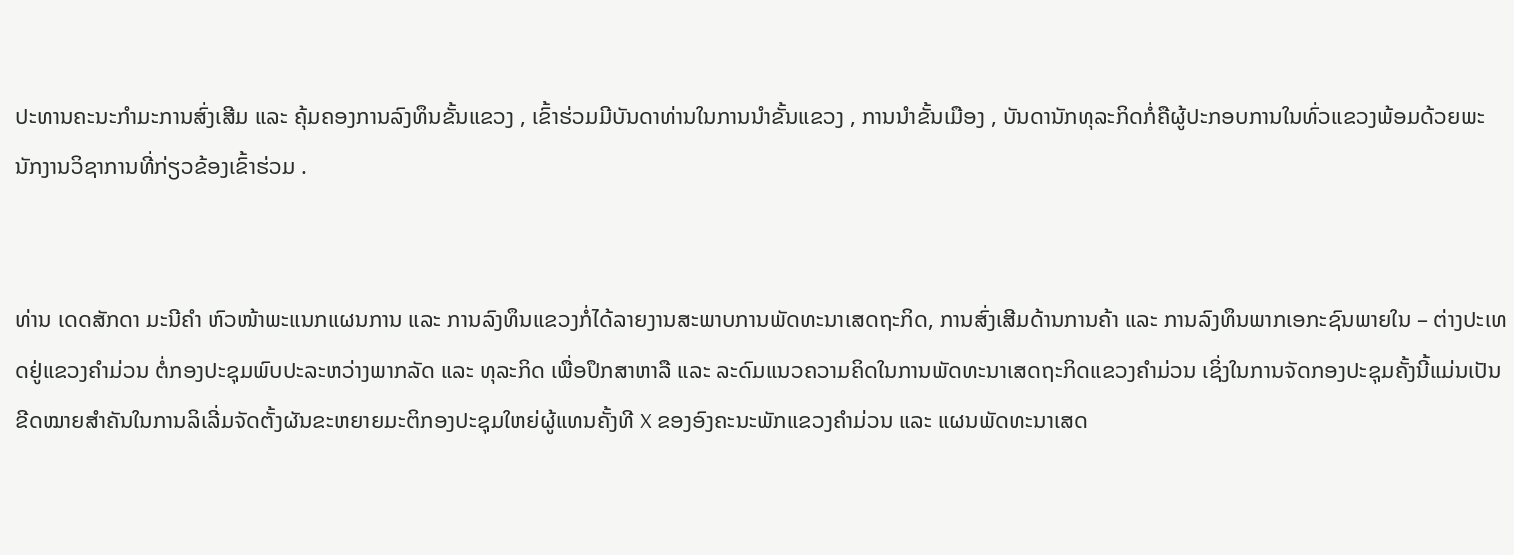ປະທານຄະນະກໍາມະການສົ່ງເສີມ ແລະ ຄຸ້ມຄອງການລົງທຶນຂັ້ນແຂວງ , ເຂົ້າຮ່ວມມີບັນດາທ່ານໃນການນໍາຂັ້ນແຂວງ , ການນໍາຂັ້ນເມືອງ , ບັນດານັກທຸລະກິດກໍ່ຄືຜູ້ປະກອບການໃນທົ່ວແຂວງພ້ອມດ້ວຍພະນັກງານວິຊາການທີ່ກ່ຽວຂ້ອງເຂົ້າຮ່ວມ .


ທ່ານ ເດດສັກດາ ມະນີຄໍາ ຫົວໜ້າພະແນກແຜນການ ແລະ ການລົງທຶນແຂວງກໍ່ໄດ້ລາຍງານສະພາບການພັດທະນາເສດຖະກິດ, ການສົ່ງເສີມດ້ານການຄ້າ ແລະ ການລົງທຶນພາກເອກະຊົນພາຍໃນ – ຕ່າງປະເທດຢູ່ແຂວງຄໍາມ່ວນ ຕໍ່ກອງປະຊຸມພົບປະລະຫວ່າງພາກລັດ ແລະ ທຸລະກິດ ເພື່ອປຶກສາຫາລື ແລະ ລະດົມແນວຄວາມຄິດໃນການພັດທະນາເສດຖະກິດແຂວງຄໍາມ່ວນ ເຊິ່ງໃນການຈັດກອງປະຊຸມຄັ້ງນີ້ແມ່ນເປັນຂີດໝາຍສໍາຄັນໃນການລິເລີ່ມຈັດຕັ້ງຜັນຂະຫຍາຍມະຕິກອງປະຊຸມໃຫຍ່ຜູ້ແທນຄັ້ງທີ X ຂອງອົງຄະນະພັກແຂວງຄໍາມ່ວນ ແລະ ແຜນພັດທະນາເສດ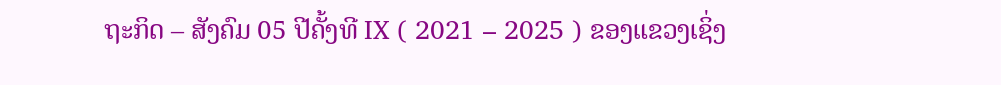ຖະກິດ – ສັງຄົມ 05 ປີຄັ້ງທີ IX ( 2021 – 2025 ) ຂອງແຂວງເຊິ່ງ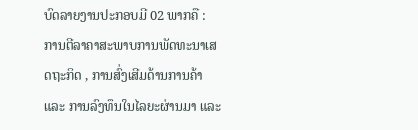ບົດລາຍງານປະກອບມີ 02 ພາກຄື : ການຕີລາຄາສະພາບການພັດທະນາເສດຖະກິດ , ການສົ່ງເສີມດ້ານການຄ້າ ແລະ ການລົງທຶນໃນໄລຍະຜ່ານມາ ແລະ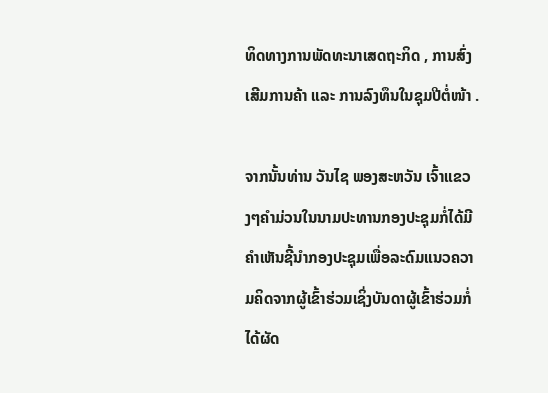ທິດທາງການພັດທະນາເສດຖະກິດ , ການສົ່ງເສີມການຄ້າ ແລະ ການລົງທຶນໃນຊຸມປີຕໍ່ໜ້າ .

ຈາກນັ້ນທ່ານ ວັນໄຊ ພອງສະຫວັນ ເຈົ້າແຂວງໆຄໍາມ່ວນໃນນາມປະທານກອງປະຊຸມກໍ່ໄດ້ມີຄໍາເຫັນຊີ້ນໍາກອງປະຊຸມເພື່ອລະດົມແນວຄວາມຄິດຈາກຜູ້ເຂົ້າຮ່ວມເຊິ່ງບັນດາຜູ້ເຂົ້າຮ່ວມກໍ່ໄດ້ຜັດ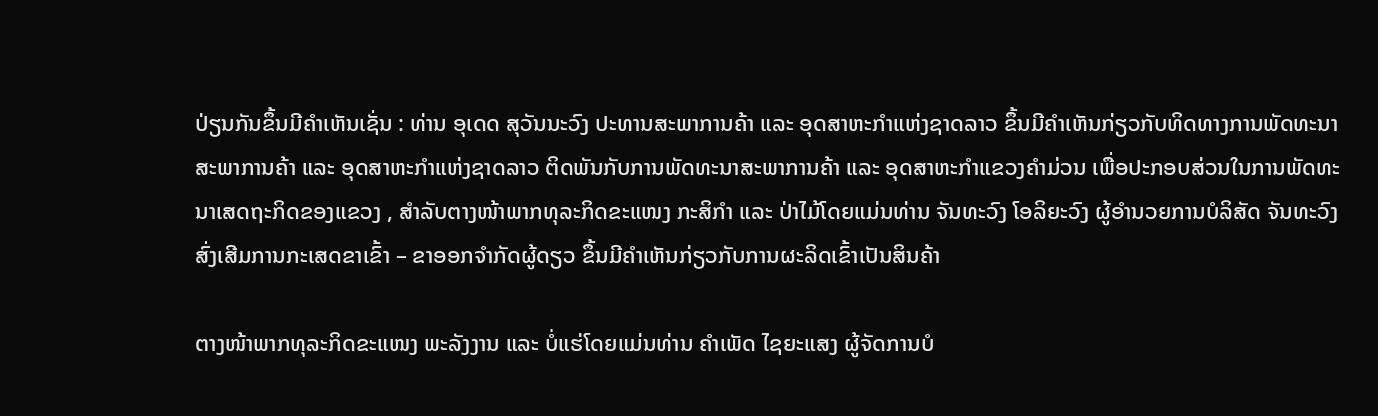ປ່ຽນກັນຂຶ້ນມີຄໍາເຫັນເຊັ່ນ : ທ່ານ ອຸເດດ ສຸວັນນະວົງ ປະທານສະພາການຄ້າ ແລະ ອຸດສາຫະກໍາແຫ່ງຊາດລາວ ຂຶ້ນມີຄໍາເຫັນກ່ຽວກັບທິດທາງການພັດທະນາສະພາການຄ້າ ແລະ ອຸດສາຫະກໍາແຫ່ງຊາດລາວ ຕິດພັນກັບການພັດທະນາສະພາການຄ້າ ແລະ ອຸດສາຫະກໍາແຂວງຄໍາມ່ວນ ເພື່ອປະກອບສ່ວນໃນການພັດທະນາເສດຖະກິດຂອງແຂວງ , ສໍາລັບຕາງໜ້າພາກທຸລະກິດຂະແໜງ ກະສິກໍາ ແລະ ປ່າໄມ້ໂດຍແມ່ນທ່ານ ຈັນທະວົງ ໂອລິຍະວົງ ຜູ້ອໍານວຍການບໍລິສັດ ຈັນທະວົງສົ່ງເສີມການກະເສດຂາເຂົ້າ – ຂາອອກຈໍາກັດຜູ້ດຽວ ຂຶ້ນມີຄໍາເຫັນກ່ຽວກັບການຜະລິດເຂົ້າເປັນສິນຄ້າ

ຕາງໜ້າພາກທຸລະກິດຂະແໜງ ພະລັງງານ ແລະ ບໍ່ແຮ່ໂດຍແມ່ນທ່ານ ຄໍາເພັດ ໄຊຍະແສງ ຜູ້ຈັດການບໍ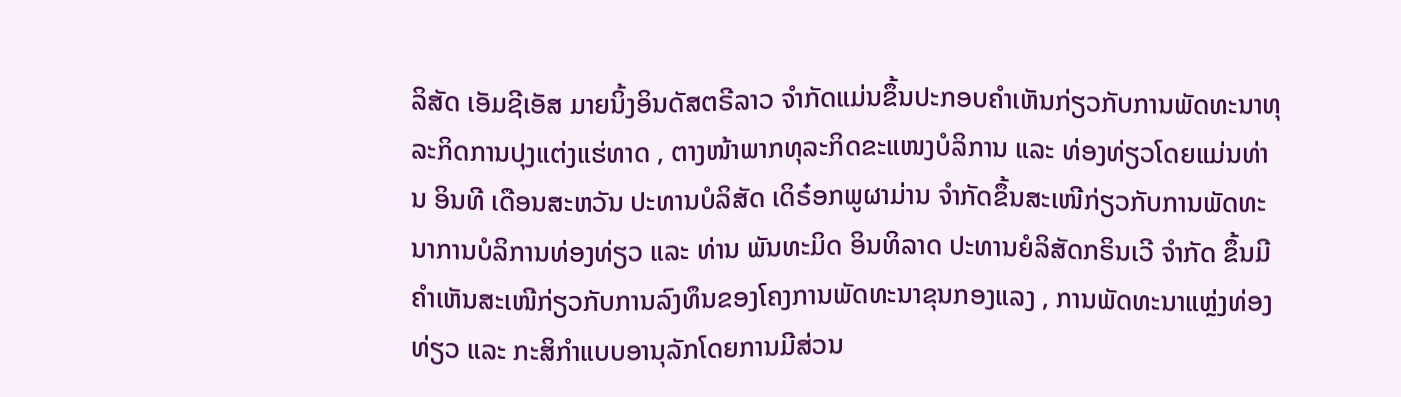ລິສັດ ເອັມຊີເອັສ ມາຍນິ້ງອິນດັສຕຣີລາວ ຈໍາກັດແມ່ນຂຶ້ນປະກອບຄໍາເຫັນກ່ຽວກັບການພັດທະນາທຸລະກິດການປຸງແຕ່ງແຮ່ທາດ , ຕາງໜ້າພາກທຸລະກິດຂະແໜງບໍລິການ ແລະ ທ່ອງທ່ຽວໂດຍແມ່ນທ່ານ ອິນທີ ເດືອນສະຫວັນ ປະທານບໍລິສັດ ເດິຣ໋ອກພູຜາມ່ານ ຈໍາກັດຂຶ້ນສະເໜີກ່ຽວກັບການພັດທະນາການບໍລິການທ່ອງທ່ຽວ ແລະ ທ່ານ ພັນທະມິດ ອິນທິລາດ ປະທານຍໍລິສັດກຣິນເວີ ຈໍາກັດ ຂຶ້ນມີຄໍາເຫັນສະເໜີກ່ຽວກັບການລົງທຶນຂອງໂຄງການພັດທະນາຂຸນກອງແລງ , ການພັດທະນາແຫຼ່ງທ່ອງທ່ຽວ ແລະ ກະສິກໍາແບບອານຸລັກໂດຍການມີສ່ວນ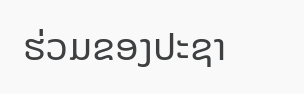ຮ່ວມຂອງປະຊາ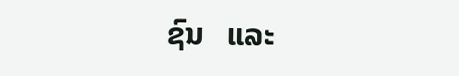ຊົນ   ແລະ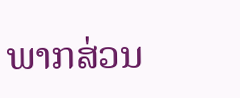ພາກສ່ວນ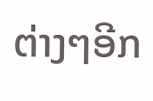ຕ່າງໆອີກ